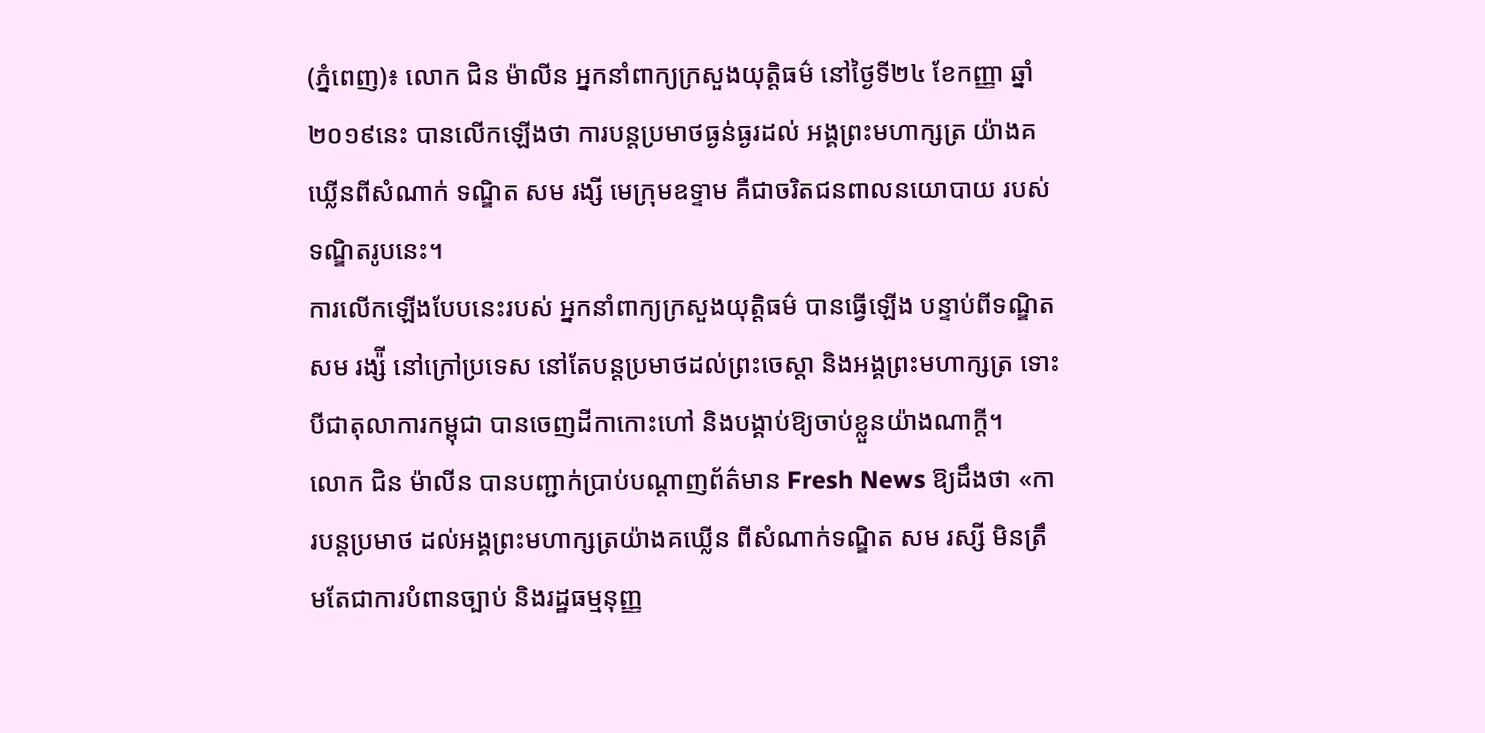(ភ្នំពេញ)៖ លោក ជិន ម៉ាលីន អ្នកនាំពាក្យក្រសួងយុត្តិធម៌ នៅថ្ងៃទី២៤ ខែកញ្ញា ឆ្នាំ២០១៩នេះ បានលើកឡើងថា ការបន្តប្រមាថធ្ងន់ធ្ងរដល់ អង្គព្រះមហាក្សត្រ យ៉ាងគឃ្លើនពីសំណាក់ ទណ្ឌិត សម រង្សី មេក្រុមឧទ្ទាម គឺជាចរិតជនពាលនយោបាយ របស់ទណ្ឌិតរូបនេះ។
ការលើកឡើងបែបនេះរបស់ អ្នកនាំពាក្យក្រសួងយុត្តិធម៌ បានធ្វើឡើង បន្ទាប់ពីទណ្ឌិត សម រង្ស៉ី នៅក្រៅប្រទេស នៅតែបន្តប្រមាថដល់ព្រះចេស្តា និងអង្គព្រះមហាក្សត្រ ទោះបីជាតុលាការកម្ពុជា បានចេញដីកាកោះហៅ និងបង្គាប់ឱ្យចាប់ខ្លួនយ៉ាងណាក្តី។
លោក ជិន ម៉ាលីន បានបញ្ជាក់ប្រាប់បណ្តាញព័ត៌មាន Fresh News ឱ្យដឹងថា «ការបន្តប្រមាថ ដល់អង្គព្រះមហាក្សត្រយ៉ាងគឃ្លើន ពីសំណាក់ទណ្ឌិត សម រស្សី មិនត្រឹមតែជាការបំពានច្បាប់ និងរដ្ឋធម្មនុញ្ញ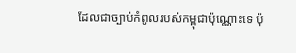ដែលជាច្បាប់កំពូលរបស់កម្ពុជាប៉ុណ្ណោះទេ ប៉ុ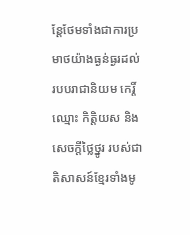ន្តែថែមទាំងជាការប្រមាថយ៉ាងធ្ងន់ធ្ងរដល់របបរាជានិយម កេរ្តិ៍ឈ្មោះ កិត្តិយស និងសេចក្តីថ្លៃថ្នូរ របស់ជាតិសាសន៍ខ្មែរទាំងមូ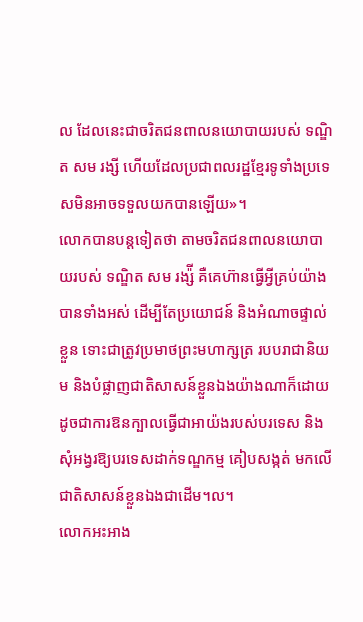ល ដែលនេះជាចរិតជនពាលនយោបាយរបស់ ទណ្ឌិត សម រង្សី ហើយដែលប្រជាពលរដ្ឋខ្មែរទូទាំងប្រទេសមិនអាចទទួលយកបានឡើយ»។
លោកបានបន្តទៀតថា តាមចរិតជនពាលនយោបាយរបស់ ទណ្ឌិត សម រង្ស៉ី គឺគេហ៊ានធ្វើអ្វីគ្រប់យ៉ាងបានទាំងអស់ ដើម្បីតែប្រយោជន៍ និងអំណាចផ្ទាល់ខ្លួន ទោះជាត្រូវប្រមាថព្រះមហាក្សត្រ របបរាជានិយម និងបំផ្លាញជាតិសាសន៍ខ្លួនឯងយ៉ាងណាក៏ដោយ ដូចជាការឱនក្បាលធ្វើជាអាយ៉ងរបស់បរទេស និងសុំអង្វរឱ្យបរទេសដាក់ទណ្ឌកម្ម គៀបសង្កត់ មកលើជាតិសាសន៍ខ្លួនឯងជាដើម។ល។
លោកអះអាង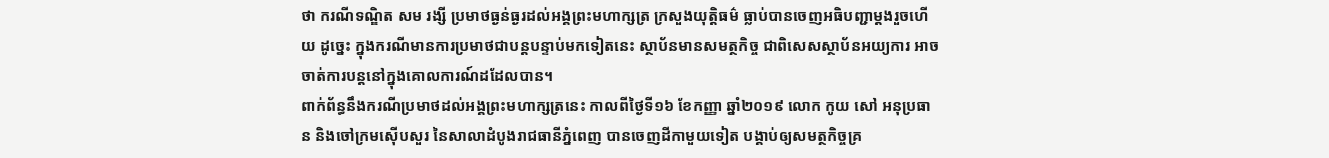ថា ករណីទណ្ឌិត សម រង្សី ប្រមាថធ្ងន់ធ្ងរដល់អង្គព្រះមហាក្សត្រ ក្រសួងយុត្តិធម៌ ធ្លាប់បានចេញអធិបញ្ជាម្តងរួចហើយ ដូច្នេះ ក្នុងករណីមានការប្រមាថជាបន្តបន្ទាប់មកទៀតនេះ ស្ថាប័នមានសមត្ថកិច្ច ជាពិសេសស្ថាប័នអយ្យការ អាចចាត់ការបន្តនៅក្នុងគោលការណ៍ដដែលបាន។
ពាក់ព័ន្ធនឹងករណីប្រមាថដល់អង្គព្រះមហាក្សត្រនេះ កាលពីថ្ងៃទី១៦ ខែកញ្ញា ឆ្នាំ២០១៩ លោក កូយ សៅ អនុប្រធាន និងចៅក្រមស៊ើបសួរ នៃសាលាដំបូងរាជធានីភ្នំពេញ បានចេញដីកាមួយទៀត បង្គាប់ឲ្យសមត្ថកិច្ចគ្រ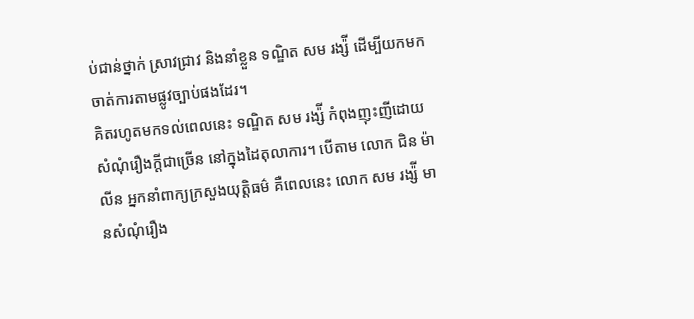ប់ជាន់ថ្នាក់ ស្រាវជ្រាវ និងនាំខ្លួន ទណ្ឌិត សម រង្ស៉ី ដើម្បីយកមកចាត់ការតាមផ្លូវច្បាប់ផងដែរ។
គិតរហូតមកទល់ពេលនេះ ទណ្ឌិត សម រង្ស៉ី កំពុងញុះញីដោយសំណុំរឿងក្តីជាច្រើន នៅក្នុងដៃតុលាការ។ បើតាម លោក ជិន ម៉ាលីន អ្នកនាំពាក្យក្រសួងយុត្តិធម៌ គឺពេលនេះ លោក សម រង្ស៉ី មានសំណុំរឿង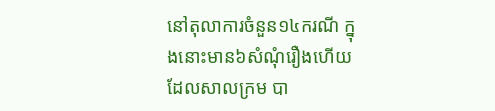នៅតុលាការចំនួន១៤ករណី ក្នុងនោះមាន៦សំណុំរឿងហើយ ដែលសាលក្រម បា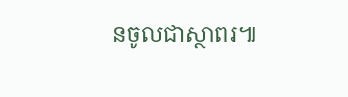នចូលជាស្ថាពរ៕